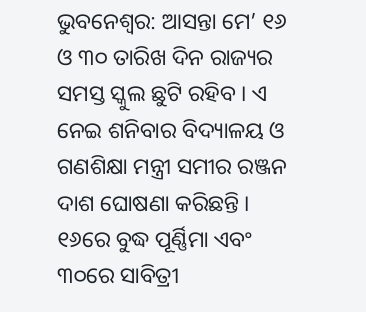ଭୁବନେଶ୍ୱର: ଆସନ୍ତା ମେ’ ୧୬ ଓ ୩୦ ତାରିଖ ଦିନ ରାଜ୍ୟର ସମସ୍ତ ସ୍କୁଲ ଛୁଟି ରହିବ । ଏ ନେଇ ଶନିବାର ବିଦ୍ୟାଳୟ ଓ ଗଣଶିକ୍ଷା ମନ୍ତ୍ରୀ ସମୀର ରଞ୍ଜନ ଦାଶ ଘୋଷଣା କରିଛନ୍ତି । ୧୬ରେ ବୁଦ୍ଧ ପୂର୍ଣ୍ଣିମା ଏବଂ ୩୦ରେ ସାବିତ୍ରୀ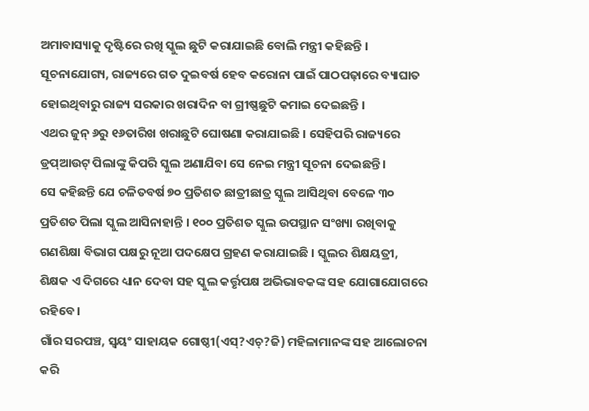ଅମାବାସ୍ୟାକୁ ଦୃଷ୍ଟିରେ ରଖି ସ୍କୁଲ ଛୁଟି କରାଯାଇଛି ବୋଲି ମନ୍ତ୍ରୀ କହିଛନ୍ତି । ସୂଚନାଯୋଗ୍ୟ, ରାଜ୍ୟରେ ଗତ ଦୁଇବର୍ଷ ହେବ କରୋନା ପାଇଁ ପାଠପଢ଼ାରେ ବ୍ୟାଘାତ ହୋଇଥିବାରୁ ରାଜ୍ୟ ସରକାର ଖରାଦିନ ବା ଗ୍ରୀଷ୍ଣଛୁଟି କମାଇ ଦେଇଛନ୍ତି ।
ଏଥର ଜୁନ୍ ୬ରୁ ୧୬ତାରିଖ ଖରାଛୁଟି ଘୋଷଣା କରାଯାଇଛି । ସେହିପରି ରାଜ୍ୟରେ ଡ୍ରପ୍ଆଉଟ୍ ପିଲାଙ୍କୁ କିପରି ସ୍କୁଲ ଅଣାଯିବା ସେ ନେଇ ମନ୍ତ୍ରୀ ସୂଚନା ଦେଇଛନ୍ତି ।
ସେ କହିଛନ୍ତି ଯେ ଚଳିତବର୍ଷ ୭୦ ପ୍ରତିଶତ ଛାତ୍ରୀଛାତ୍ର ସ୍କୁଲ ଆସିଥିବା ବେଳେ ୩୦ ପ୍ରତିଶତ ପିଲା ସ୍କୁଲ ଆସିନାହାନ୍ତି । ୧୦୦ ପ୍ରତିଶତ ସ୍କୁଲ ଉପସ୍ଥାନ ସଂଖ୍ୟା ରଖିବାକୁ ଗଣଶିକ୍ଷା ବିଭାଗ ପକ୍ଷରୁ ନୂଆ ପଦକ୍ଷେପ ଗ୍ରହଣ କରାଯାଇଛି । ସ୍କୁଲର ଶିକ୍ଷୟତ୍ରୀ, ଶିକ୍ଷକ ଏ ଦିଗରେ ଧ୍ୟାନ ଦେବା ସହ ସ୍କୁଲ କର୍ତ୍ତୃପକ୍ଷ ଅଭିଭାବକଙ୍କ ସହ ଯୋଗାଯୋଗରେ ରହିବେ ।
ଗାଁର ସରପଞ୍ଚ, ସ୍ୱୟଂ ସାହାୟକ ଗୋଷ୍ଠୀ(ଏସ୍?ଏଚ୍?ଜି) ମହିଳାମାନଙ୍କ ସହ ଆଲୋଚନା କରି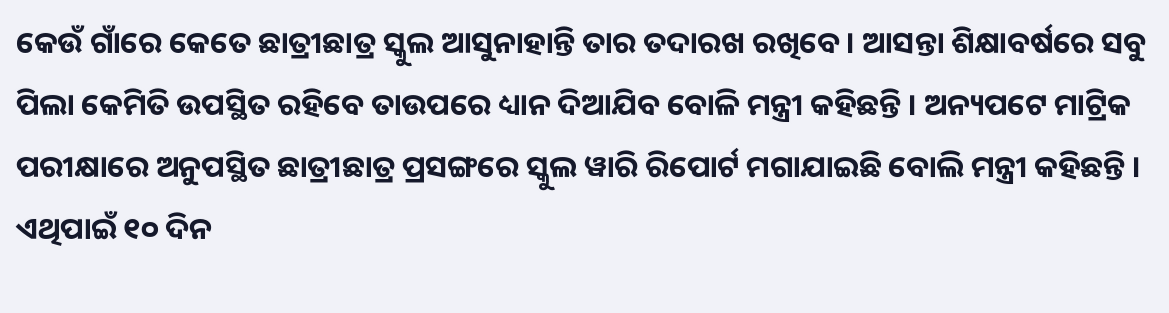କେଉଁ ଗାଁରେ କେତେ ଛାତ୍ରୀଛାତ୍ର ସ୍କୁଲ ଆସୁନାହାନ୍ତି ତାର ତଦାରଖ ରଖିବେ । ଆସନ୍ତା ଶିକ୍ଷାବର୍ଷରେ ସବୁ ପିଲା କେମିତି ଉପସ୍ଥିତ ରହିବେ ତାଉପରେ ଧ୍ୟାନ ଦିଆଯିବ ବୋଳି ମନ୍ତ୍ରୀ କହିଛନ୍ତି । ଅନ୍ୟପଟେ ମାଟ୍ରିକ ପରୀକ୍ଷାରେ ଅନୁପସ୍ଥିତ ଛାତ୍ରୀଛାତ୍ର ପ୍ରସଙ୍ଗରେ ସ୍କୁଲ ୱାରି ରିପୋର୍ଟ ମଗାଯାଇଛି ବୋଲି ମନ୍ତ୍ରୀ କହିଛନ୍ତି । ଏଥିପାଇଁ ୧୦ ଦିନ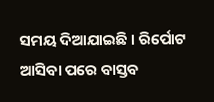ସମୟ ଦିଆଯାଇଛି । ରିର୍ପୋଟ ଆସିବା ପରେ ବାସ୍ତବ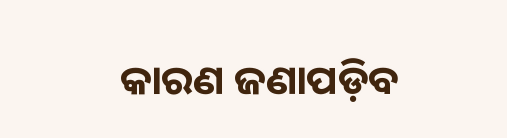କାରଣ ଜଣାପଡ଼ିବ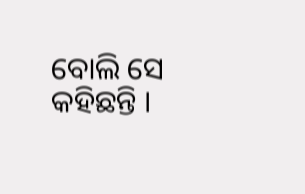ବୋଲି ସେ କହିଛନ୍ତି ।